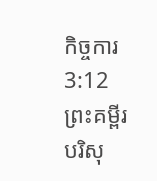កិច្ចការ 3:12ព្រះគម្ពីរបរិសុ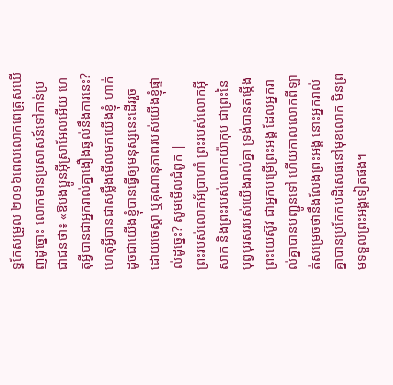ទ្ធកែសម្រួល ២០១៦ពេលលោកពេត្រុសឃើញដូច្នោះ លោកមានប្រសាសន៍ទៅកាន់ប្រជាជនថា៖ «ឱបងប្អូនអ៊ីស្រាអែលអើយ ហេតុអ្វីបានជាអ្នករាល់គ្នាងឿងឆ្ងល់នឹងការនេះ? ហេតុអ្វីបានជាសម្លឹងមើលមកយើងខ្ញុំ ហាក់ដូចជាយើងខ្ញុំបានធ្វើឲ្យមនុស្សនេះដើររួច ដោយចេស្ដា ឬគុណានុភាពរបស់យើងខ្ញុំផ្ទាល់ដូច្នេះ? សូមមើលជំពូក |
ព្រះរបស់លោកអ័ប្រាហាំ ព្រះរបស់លោកអ៊ីសាក និងព្រះរបស់លោកយ៉ាកុប ជាព្រះនៃបុព្វបុរសរបស់យើងរាល់គ្នា ទ្រង់បានតម្កើងព្រះយេស៊ូវ ជាអ្នកបម្រើព្រះអង្គ ដែលអ្នករាល់គ្នាបានបញ្ជូនទៅ ហើយកាលលោកពីឡាត់សម្រេចថានឹងលែងព្រះអង្គ នោះអ្នករាល់គ្នាបានប្រកែកបដិសេធនៅមុខលោក មិនព្រមទទួលព្រះអង្គទៀតផង។